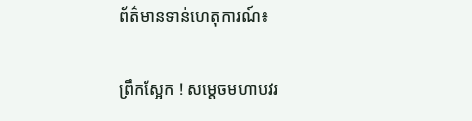ព័ត៌មានទាន់ហេតុការណ៍៖

ព្រឹកស្អែក ! សម្តេចមហាបវរ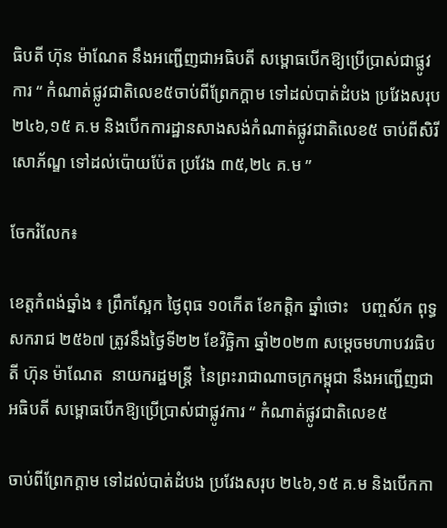ធិបតី ហ៊ុន ម៉ាណែត នឹងអញ្ជើញជាអធិបតី សម្ពោធបើកឱ្យប្រើប្រាស់ជាផ្លូវការ “ កំណាត់ផ្លូវជាតិលេខ៥ចាប់ពីព្រែកក្ដាម ទៅដល់បាត់ដំបង ប្រវែងសរុប ២៤៦,១៥ គ.ម និងបើកការដ្ឋានសាងសង់កំណាត់ផ្លូវជាតិលេខ៥ ចាប់ពីសិរីសោភ័ណ្ឌ ទៅដល់ប៉ោយប៉ែត ប្រវែង ៣៥,២៤ គ.ម ”

ចែករំលែក៖

ខេត្តកំពង់ឆ្នាំង ៖ ព្រឹកស្អែក ថ្ងៃពុធ ១០កើត ខែកត្តិក ឆ្នាំថោះ   បញ្ចស័ក ពុទ្ធសករាជ ២៥៦៧ ត្រូវនឹងថ្ងៃទី២២ ខែវិច្ឆិកា ឆ្នាំ២០២៣ សម្តេចមហាបវរធិបតី ហ៊ុន ម៉ាណែត  នាយករដ្ឋមន្ត្រី  នៃព្រះរាជាណាចក្រកម្ពុជា នឹងអញ្ជើញជាអធិបតី សម្ពោធបើកឱ្យប្រើប្រាស់ជាផ្លូវការ “ កំណាត់ផ្លូវជាតិលេខ៥

ចាប់ពីព្រែកក្ដាម ទៅដល់បាត់ដំបង ប្រវែងសរុប ២៤៦,១៥ គ.ម និងបើកកា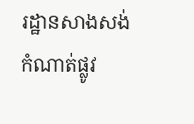រដ្ឋានសាងសង់កំណាត់ផ្លូវ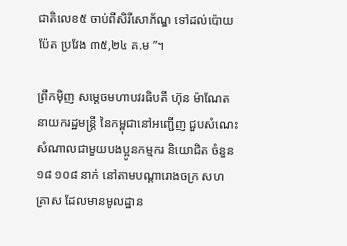ជាតិលេខ៥ ចាប់ពីសិរីសោភ័ណ្ឌ ទៅដល់ប៉ោយប៉ែត ប្រវែង ៣៥,២៤ គ.ម ”។

ព្រឹកមុិញ សម្តេចមហាបវរធិបតី ហ៊ុន ម៉ាណែត នាយករដ្ឋមន្ត្រី នៃកម្ពុជានៅអញ្ជើញ ជួបសំណេះសំណាលជាមួយបងប្អូនកម្មករ និយោជិត ចំនួន ១៨ ១០៨ នាក់ នៅតាមបណ្តារោងចក្រ សហគ្រាស ដែលមានមូលដ្ឋាន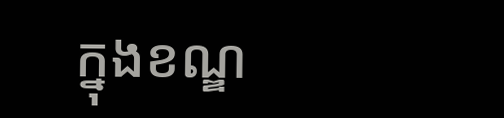ក្នុងខណ្ឌ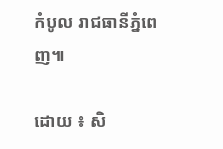កំបូល រាជធានីភ្នំពេញ៕

ដោយ ៖ សិ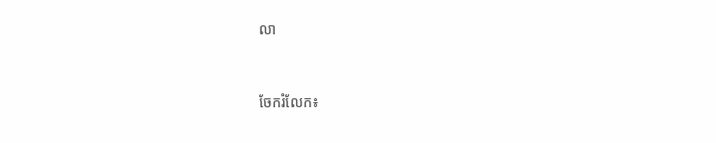លា


ចែករំលែក៖